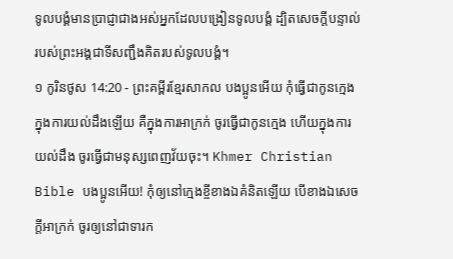ទូលបង្គំមានប្រាជ្ញាជាងអស់អ្នកដែលបង្រៀនទូលបង្គំ ដ្បិតសេចក្ដីបន្ទាល់របស់ព្រះអង្គជាទីសញ្ជឹងគិតរបស់ទូលបង្គំ។
១ កូរិនថូស 14:20 - ព្រះគម្ពីរខ្មែរសាកល បងប្អូនអើយ កុំធ្វើជាកូនក្មេងក្នុងការយល់ដឹងឡើយ គឺក្នុងការអាក្រក់ ចូរធ្វើជាកូនក្មេង ហើយក្នុងការយល់ដឹង ចូរធ្វើជាមនុស្សពេញវ័យចុះ។ Khmer Christian Bible បងប្អូនអើយ! កុំឲ្យនៅក្មេងខ្ចីខាងឯគំនិតឡើយ បើខាងឯសេចក្ដីអាក្រក់ ចូរឲ្យនៅជាទារក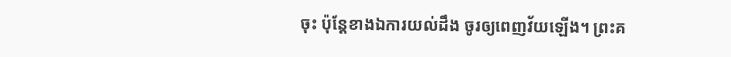ចុះ ប៉ុន្ដែខាងឯការយល់ដឹង ចូរឲ្យពេញវ័យឡើង។ ព្រះគ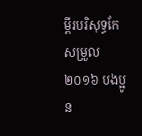ម្ពីរបរិសុទ្ធកែសម្រួល ២០១៦ បងប្អូន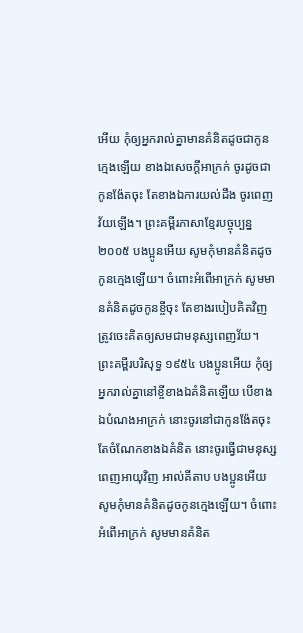អើយ កុំឲ្យអ្នករាល់គ្នាមានគំនិតដូចជាកូនក្មេងឡើយ ខាងឯសេចក្ដីអាក្រក់ ចូរដូចជាកូនង៉ែតចុះ តែខាងឯការយល់ដឹង ចូរពេញវ័យឡើង។ ព្រះគម្ពីរភាសាខ្មែរបច្ចុប្បន្ន ២០០៥ បងប្អូនអើយ សូមកុំមានគំនិតដូចកូនក្មេងឡើយ។ ចំពោះអំពើអាក្រក់ សូមមានគំនិតដូចកូនខ្ចីចុះ តែខាងរបៀបគិតវិញ ត្រូវចេះគិតឲ្យសមជាមនុស្សពេញវ័យ។ ព្រះគម្ពីរបរិសុទ្ធ ១៩៥៤ បងប្អូនអើយ កុំឲ្យអ្នករាល់គ្នានៅខ្ចីខាងឯគំនិតឡើយ បើខាងឯបំណងអាក្រក់ នោះចូរនៅជាកូនង៉ែតចុះ តែចំណែកខាងឯគំនិត នោះចូរធ្វើជាមនុស្សពេញអាយុវិញ អាល់គីតាប បងប្អូនអើយ សូមកុំមានគំនិតដូចកូនក្មេងឡើយ។ ចំពោះអំពើអាក្រក់ សូមមានគំនិត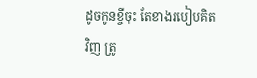ដូចកូនខ្ចីចុះ តែខាងរបៀបគិតវិញ ត្រូ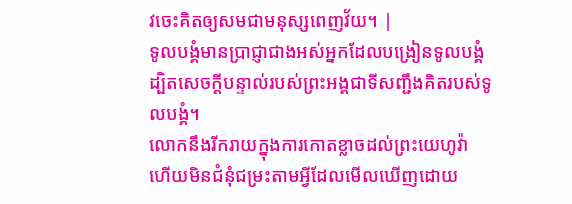វចេះគិតឲ្យសមជាមនុស្សពេញវ័យ។ |
ទូលបង្គំមានប្រាជ្ញាជាងអស់អ្នកដែលបង្រៀនទូលបង្គំ ដ្បិតសេចក្ដីបន្ទាល់របស់ព្រះអង្គជាទីសញ្ជឹងគិតរបស់ទូលបង្គំ។
លោកនឹងរីករាយក្នុងការកោតខ្លាចដល់ព្រះយេហូវ៉ា ហើយមិនជំនុំជម្រះតាមអ្វីដែលមើលឃើញដោយ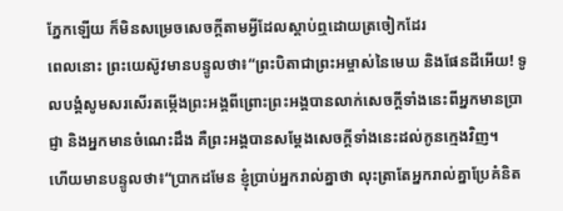ភ្នែកឡើយ ក៏មិនសម្រេចសេចក្ដីតាមអ្វីដែលស្ដាប់ឮដោយត្រចៀកដែរ
ពេលនោះ ព្រះយេស៊ូវមានបន្ទូលថា៖“ព្រះបិតាជាព្រះអម្ចាស់នៃមេឃ និងផែនដីអើយ! ទូលបង្គំសូមសរសើរតម្កើងព្រះអង្គពីព្រោះព្រះអង្គបានលាក់សេចក្ដីទាំងនេះពីអ្នកមានប្រាជ្ញា និងអ្នកមានចំណេះដឹង គឺព្រះអង្គបានសម្ដែងសេចក្ដីទាំងនេះដល់កូនក្មេងវិញ។
ហើយមានបន្ទូលថា៖“ប្រាកដមែន ខ្ញុំប្រាប់អ្នករាល់គ្នាថា លុះត្រាតែអ្នករាល់គ្នាប្រែគំនិត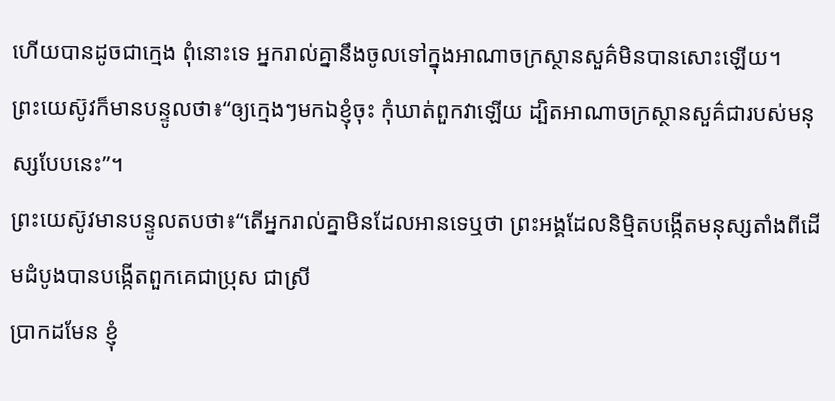ហើយបានដូចជាក្មេង ពុំនោះទេ អ្នករាល់គ្នានឹងចូលទៅក្នុងអាណាចក្រស្ថានសួគ៌មិនបានសោះឡើយ។
ព្រះយេស៊ូវក៏មានបន្ទូលថា៖“ឲ្យក្មេងៗមកឯខ្ញុំចុះ កុំឃាត់ពួកវាឡើយ ដ្បិតអាណាចក្រស្ថានសួគ៌ជារបស់មនុស្សបែបនេះ”។
ព្រះយេស៊ូវមានបន្ទូលតបថា៖“តើអ្នករាល់គ្នាមិនដែលអានទេឬថា ព្រះអង្គដែលនិម្មិតបង្កើតមនុស្សតាំងពីដើមដំបូងបានបង្កើតពួកគេជាប្រុស ជាស្រី
ប្រាកដមែន ខ្ញុំ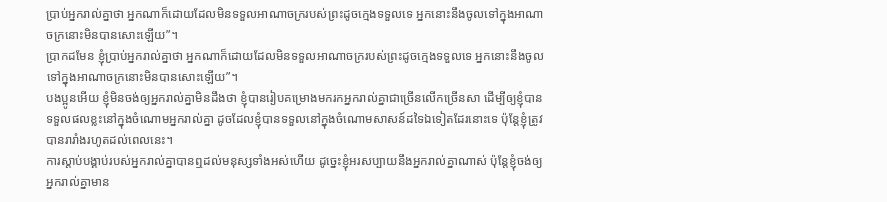ប្រាប់អ្នករាល់គ្នាថា អ្នកណាក៏ដោយដែលមិនទទួលអាណាចក្ររបស់ព្រះដូចក្មេងទទួលទេ អ្នកនោះនឹងចូលទៅក្នុងអាណាចក្រនោះមិនបានសោះឡើយ”។
ប្រាកដមែន ខ្ញុំប្រាប់អ្នករាល់គ្នាថា អ្នកណាក៏ដោយដែលមិនទទួលអាណាចក្ររបស់ព្រះដូចក្មេងទទួលទេ អ្នកនោះនឹងចូលទៅក្នុងអាណាចក្រនោះមិនបានសោះឡើយ”។
បងប្អូនអើយ ខ្ញុំមិនចង់ឲ្យអ្នករាល់គ្នាមិនដឹងថា ខ្ញុំបានរៀបគម្រោងមករកអ្នករាល់គ្នាជាច្រើនលើកច្រើនសា ដើម្បីឲ្យខ្ញុំបានទទួលផលខ្លះនៅក្នុងចំណោមអ្នករាល់គ្នា ដូចដែលខ្ញុំបានទទួលនៅក្នុងចំណោមសាសន៍ដទៃឯទៀតដែរនោះទេ ប៉ុន្តែខ្ញុំត្រូវបានរារាំងរហូតដល់ពេលនេះ។
ការស្ដាប់បង្គាប់របស់អ្នករាល់គ្នាបានឮដល់មនុស្សទាំងអស់ហើយ ដូច្នេះខ្ញុំអរសប្បាយនឹងអ្នករាល់គ្នាណាស់ ប៉ុន្តែខ្ញុំចង់ឲ្យអ្នករាល់គ្នាមាន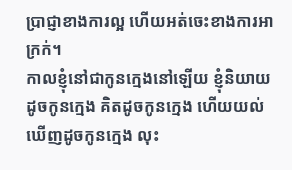ប្រាជ្ញាខាងការល្អ ហើយអត់ចេះខាងការអាក្រក់។
កាលខ្ញុំនៅជាកូនក្មេងនៅឡើយ ខ្ញុំនិយាយដូចកូនក្មេង គិតដូចកូនក្មេង ហើយយល់ឃើញដូចកូនក្មេង លុះ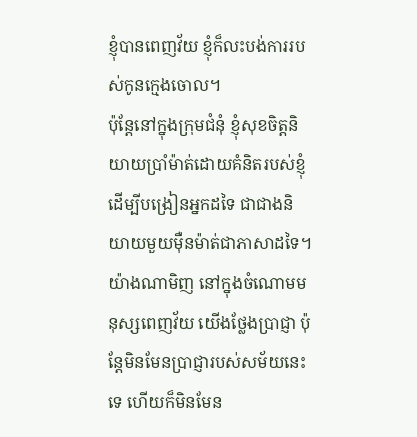ខ្ញុំបានពេញវ័យ ខ្ញុំក៏លះបង់ការរបស់កូនក្មេងចោល។
ប៉ុន្តែនៅក្នុងក្រុមជំនុំ ខ្ញុំសុខចិត្តនិយាយប្រាំម៉ាត់ដោយគំនិតរបស់ខ្ញុំ ដើម្បីបង្រៀនអ្នកដទៃ ជាជាងនិយាយមួយម៉ឺនម៉ាត់ជាភាសាដទៃ។
យ៉ាងណាមិញ នៅក្នុងចំណោមមនុស្សពេញវ័យ យើងថ្លែងប្រាជ្ញា ប៉ុន្តែមិនមែនប្រាជ្ញារបស់សម័យនេះទេ ហើយក៏មិនមែន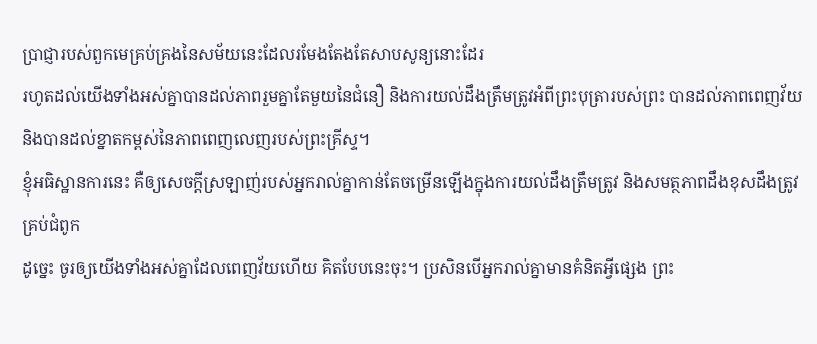ប្រាជ្ញារបស់ពួកមេគ្រប់គ្រងនៃសម័យនេះដែលរមែងតែងតែសាបសូន្យនោះដែរ
រហូតដល់យើងទាំងអស់គ្នាបានដល់ភាពរួមគ្នាតែមួយនៃជំនឿ និងការយល់ដឹងត្រឹមត្រូវអំពីព្រះបុត្រារបស់ព្រះ បានដល់ភាពពេញវ័យ និងបានដល់ខ្នាតកម្ពស់នៃភាពពេញលេញរបស់ព្រះគ្រីស្ទ។
ខ្ញុំអធិស្ឋានការនេះ គឺឲ្យសេចក្ដីស្រឡាញ់របស់អ្នករាល់គ្នាកាន់តែចម្រើនឡើងក្នុងការយល់ដឹងត្រឹមត្រូវ និងសមត្ថភាពដឹងខុសដឹងត្រូវគ្រប់ជំពូក
ដូច្នេះ ចូរឲ្យយើងទាំងអស់គ្នាដែលពេញវ័យហើយ គិតបែបនេះចុះ។ ប្រសិនបើអ្នករាល់គ្នាមានគំនិតអ្វីផ្សេង ព្រះ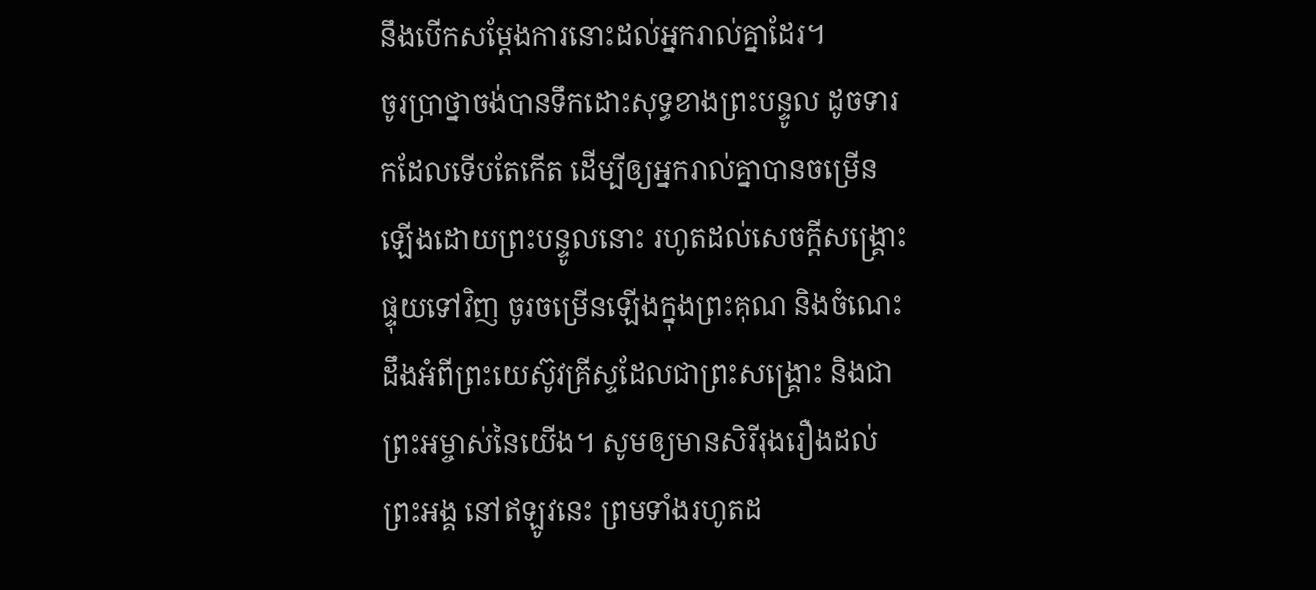នឹងបើកសម្ដែងការនោះដល់អ្នករាល់គ្នាដែរ។
ចូរប្រាថ្នាចង់បានទឹកដោះសុទ្ធខាងព្រះបន្ទូល ដូចទារកដែលទើបតែកើត ដើម្បីឲ្យអ្នករាល់គ្នាបានចម្រើនឡើងដោយព្រះបន្ទូលនោះ រហូតដល់សេចក្ដីសង្គ្រោះ
ផ្ទុយទៅវិញ ចូរចម្រើនឡើងក្នុងព្រះគុណ និងចំណេះដឹងអំពីព្រះយេស៊ូវគ្រីស្ទដែលជាព្រះសង្គ្រោះ និងជាព្រះអម្ចាស់នៃយើង។ សូមឲ្យមានសិរីរុងរឿងដល់ព្រះអង្គ នៅឥឡូវនេះ ព្រមទាំងរហូតដ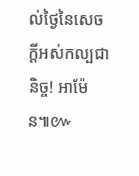ល់ថ្ងៃនៃសេចក្ដីអស់កល្បជានិច្ច! អាម៉ែន៕៚